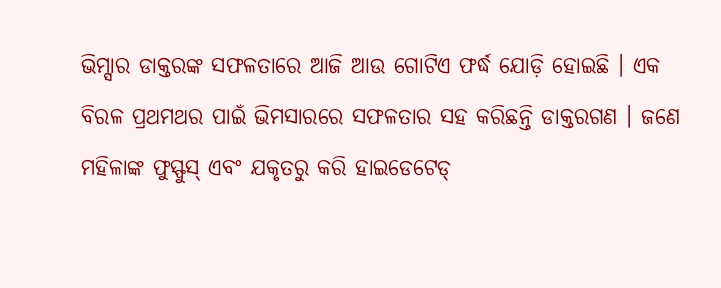ଭିମ୍ସାର ଡାକ୍ତରଙ୍କ ସଫଳତାରେ ଆଜି ଆଉ ଗୋଟିଏ ଫର୍ଦ୍ଧ ଯୋଡ଼ି ହୋଇଛି । ଏକ ବିରଳ ପ୍ରଥମଥର ପାଇଁ ଭିମସାରରେ ସଫଳତାର ସହ କରିଛନ୍ତି ଡାକ୍ତରଗଣ । ଜଣେ ମହିଳାଙ୍କ ଫୁସ୍ଫୁସ୍ ଏବଂ ଯକୃତରୁ କରି ହାଇଡେଟେଡ୍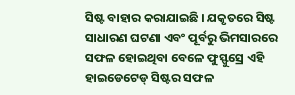ସିଷ୍ଟ ବାହାର କରାଯାଇଛି । ଯକୃତରେ ସିଷ୍ଟ ସାଧାରଣ ଘଟଣା ଏବଂ ପୂର୍ବରୁ ଭିମସାରରେ ସଫଳ ହୋଇଥିବା ବେଳେ ଫୁସ୍ଫୁସ୍ରେ ଏହି ହାଇଡେଟେଡ୍ ସିଷ୍ଟର ସଫଳ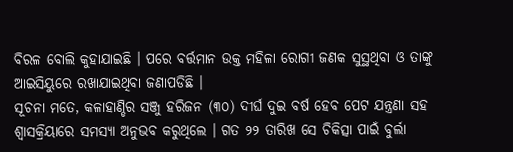ବିରଳ ବୋଲି କୁହାଯାଇଛି । ପରେ ବର୍ତ୍ତମାନ ଉକ୍ତ ମହିଳା ରୋଗୀ ଜଣକ ସୁସ୍ଥଥିବା ଓ ତାଙ୍କୁ ଆଇସିୟୁରେ ରଖାଯାଇଥିବା ଜଣାପଡିଛି ।
ସୂଚନା ମତେ, କଳାହାଣ୍ଡିର ସଞ୍ଜୁ ହରିଜନ (୩୦) ଦୀର୍ଘ ଦୁଇ ବର୍ଷ ହେବ ପେଟ ଯନ୍ତ୍ରଣା ସହ ଶ୍ୱାସକ୍ରିୟାରେ ସମସ୍ୟା ଅନୁଭବ କରୁଥିଲେ । ଗତ ୨୨ ତାରିଖ ସେ ଚିକିତ୍ସା ପାଇଁ ବୁର୍ଲା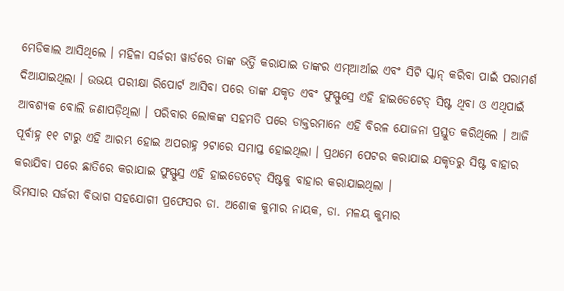ମେଡିକାଲ ଆସିଥିଲେ । ମହିଳା ସର୍ଜରୀ ୱାର୍ଡରେ ତାଙ୍କ ଭର୍ତ୍ତି କରାଯାଇ ତାଙ୍କର ଏମ୍ଆର୍ଆଇ ଏବଂ ସିଟି ସ୍କାନ୍ କରିବା ପାଇଁ ପରାମର୍ଶ ଦିଆଯାଇଥିଲା । ଉଭୟ ପରୀକ୍ଷା ରିପୋର୍ଟ ଆସିବା ପରେ ତାଙ୍କ ଯକୃତ ଏବଂ ଫୁସ୍ଫୁସ୍ରେ ଏହି ହାଇଡେଟେଡ୍ ସିଷ୍ଟ ଥିବା ଓ ଏଥିପାଇଁ ଆବଶ୍ୟକ ବୋଲି ଜଣାପଡ଼ିଥିଲା । ପରିବାର ଲୋକଙ୍କ ସହମତି ପରେ ଡାକ୍ତରମାନେ ଏହି ବିରଳ ଯୋଜନା ପ୍ରସ୍ତୁତ କରିଥିଲେ । ଆଜି ପୂର୍ବାହ୍ନ ୧୧ ଟାରୁ ଏହି ଆରମ୍ଭ ହୋଇ ଅପରାହ୍ନ ୨ଟାରେ ସମାପ୍ତ ହୋଇଥିଲା । ପ୍ରଥମେ ପେଟର କରାଯାଇ ଯକୃତରୁ ସିଷ୍ଟ ବାହାର କରାଯିବା ପରେ ଛାତିରେ କରାଯାଇ ଫୁସ୍ଫୁସ୍ର ଏହି ହାଇଡେଟେଡ୍ ସିଷ୍ଟକୁ ବାହାର କରାଯାଇଥିଲା ।
ଭିମସାର ସର୍ଜରୀ ବିଭାଗ ସହଯୋଗୀ ପ୍ରଫେସର ଡା. ଅଶୋକ କୁମାର ନାୟକ, ଡା. ମଳୟ କୁମାର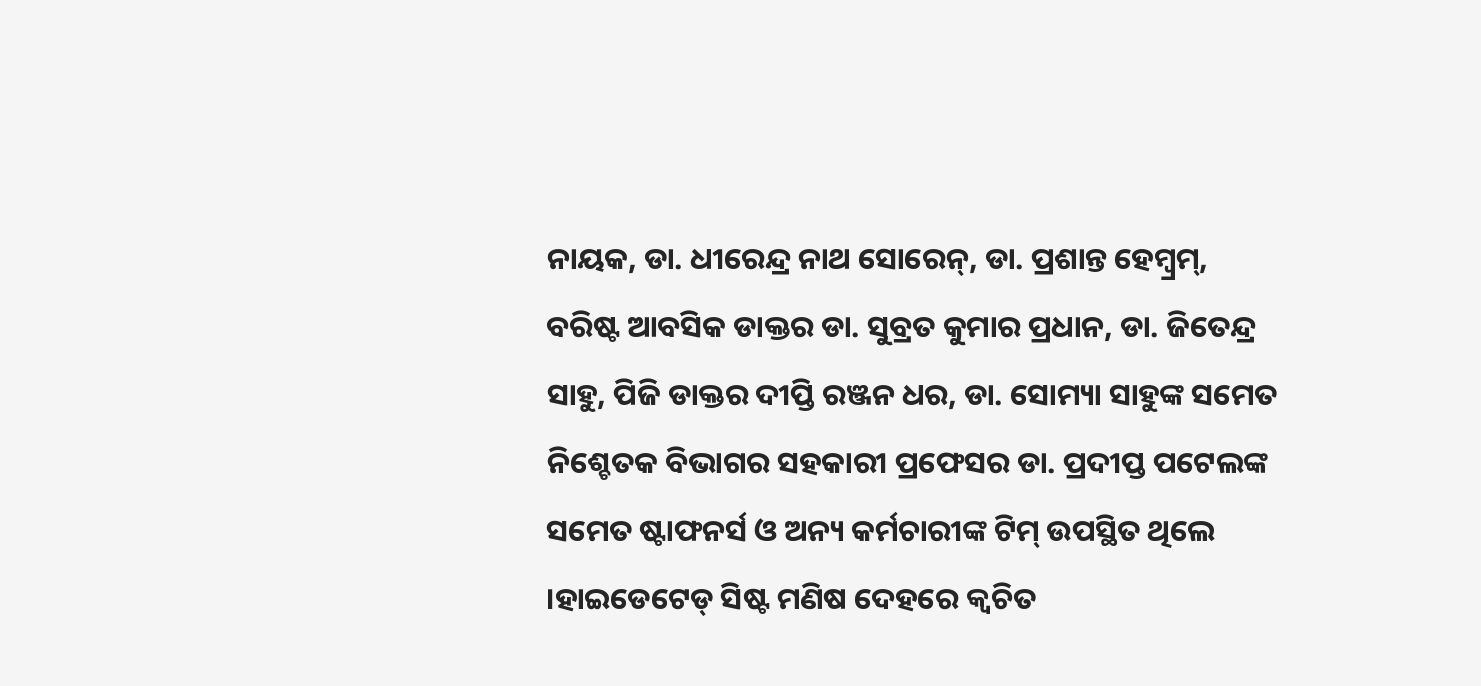ନାୟକ, ଡା. ଧୀରେନ୍ଦ୍ର ନାଥ ସୋରେନ୍, ଡା. ପ୍ରଶାନ୍ତ ହେମ୍ବ୍ରମ୍, ବରିଷ୍ଟ ଆବସିକ ଡାକ୍ତର ଡା. ସୁବ୍ରତ କୁମାର ପ୍ରଧାନ, ଡା. ଜିତେନ୍ଦ୍ର ସାହୁ, ପିଜି ଡାକ୍ତର ଦୀପ୍ତି ରଞ୍ଜନ ଧର, ଡା. ସୋମ୍ୟା ସାହୁଙ୍କ ସମେତ ନିଶ୍ଚେତକ ବିଭାଗର ସହକାରୀ ପ୍ରଫେସର ଡା. ପ୍ରଦୀପ୍ତ ପଟେଲଙ୍କ ସମେତ ଷ୍ଟାଫନର୍ସ ଓ ଅନ୍ୟ କର୍ମଚାରୀଙ୍କ ଟିମ୍ ଉପସ୍ଥିତ ଥିଲେ ।ହାଇଡେଟେଡ୍ ସିଷ୍ଟ ମଣିଷ ଦେହରେ କ୍ୱଚିତ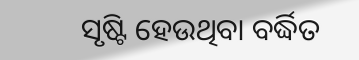ସୃଷ୍ଟି ହେଉଥିବା ବର୍ଦ୍ଧିତ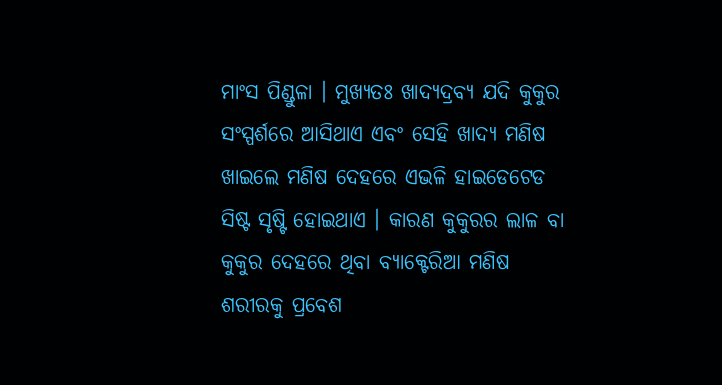ମାଂସ ପିଣ୍ଡୁଳା । ମୁଖ୍ୟତଃ ଖାଦ୍ୟଦ୍ରବ୍ୟ ଯଦି କୁକୁର ସଂସ୍ପର୍ଶରେ ଆସିଥାଏ ଏବଂ ସେହି ଖାଦ୍ୟ ମଣିଷ ଖାଇଲେ ମଣିଷ ଦେହରେ ଏଭଳି ହାଇଡେଟେଡ ସିଷ୍ଟ ସୃଷ୍ଟି ହୋଇଥାଏ । କାରଣ କୁକୁରର ଲାଳ ବା କୁକୁର ଦେହରେ ଥିବା ବ୍ୟାକ୍ଟେରିଆ ମଣିଷ ଶରୀରକୁ ପ୍ରବେଶ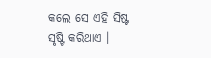କଲେ ସେ ଏହି ସିଷ୍ଟ ସୃଷ୍ଟି କରିଥାଏ ।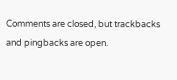Comments are closed, but trackbacks and pingbacks are open.